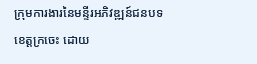ក្រុមការងារនៃមន្ទីរអភិវឌ្ឍន៍ជនបទខេត្តក្រចេះ ដោយ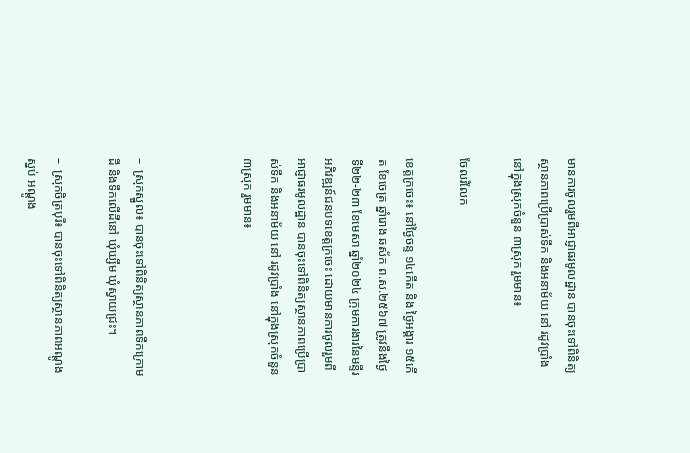មានការចូលរួមពីអាជ្ញាធរមូលដ្ឋាន បានចុះទៅពិនិត្យស្ថានភាពប្រើប្រាស់ទឹក និងអនាម័យ នៅ រដូវប្រាំង នៅក្នុងស្រុកចំនួន ៣ស្រុក រួមមាន៖

ចែលរំលែក

ខេត្តក្រចេះ៖ នៅថ្ងៃចន្ទ ១៤កើត និង ថ្ងៃអង្គារ ១៥កើត ខែចេត្រ ឆ្នាំរោង ឆស័ក ព.ស.២៥៦៧ ត្រូវនឹងថ្ងៃទី២២-២៣ ខែមេសា ឆ្នាំ២០២៤ ក្រុមការងារនៃមន្ទីរអភិវឌ្ឍន៍ជនបទខេត្តក្រចេះ ដោយមានការចូលរួមពីអាជ្ញាធរមូលដ្ឋាន បានចុះទៅពិនិត្យស្ថានភាពប្រើប្រាស់ទឹក និងអនាម័យ នៅ រដូវប្រាំង នៅក្នុងស្រុកចំនួន ៣ស្រុក រួមមាន៖



–  ស្រុកស្នួល៖ បានចុះទៅពិនិត្យស្ថានភាពទឹកក្រោមដី និងទឹកលើដីនៅ ឃុំឃ្សឹម ឃុំស្វាយជ្រះ។

–  ស្រុកចិត្របុរី៖ បានចុះទៅពិនិត្យស្ថានភាពអណ្ដូងស្នប់ អណ្ដូង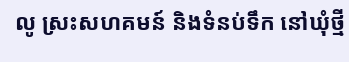លូ ស្រះសហគមន៍ និងទំនប់ទឹក នៅឃុំថ្មី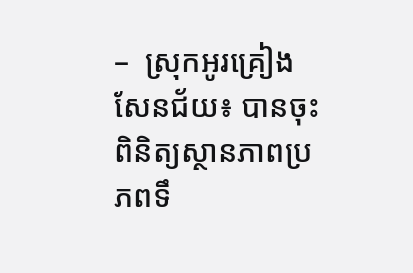–  ស្រុកអូរគ្រៀងសែនជ័យ៖ បានចុះពិនិត្យស្ថានភាពប្រភពទឹ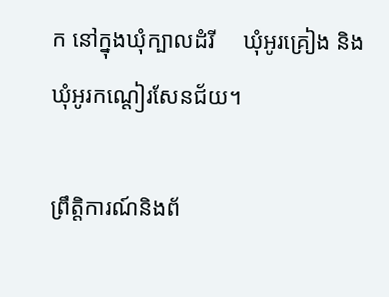ក នៅក្នុងឃុំក្បាលដំរី     ឃុំអូរគ្រៀង និងឃុំអូរកណ្តៀរសែនជ័យ។

ព្រឹត្តិការណ៍និងព័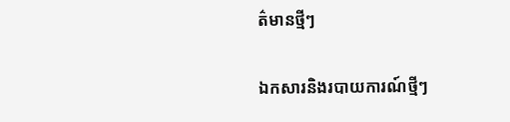ត៌មានថ្មីៗ

ឯកសារនិងរបាយការណ៍ថ្មីៗ